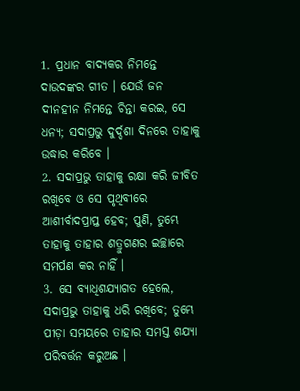1. ପ୍ରଧାନ ବାଦ୍ୟକର ନିମନ୍ତେ ଦାଉଦଙ୍କର ଗୀତ । ଯେଉଁ ଜନ ଦୀନହୀନ ନିମନ୍ତେ ଚିନ୍ତା କରଇ, ସେ ଧନ୍ୟ; ସଦାପ୍ରଭୁ ଦୁର୍ଦ୍ଦଶା ଦିନରେ ତାହାକୁ ଉଦ୍ଧାର କରିବେ ।
2. ସଦାପ୍ରଭୁ ତାହାକୁ ରକ୍ଷା କରି ଜୀବିତ ରଖିବେ ଓ ସେ ପୃଥିବୀରେ ଆଶୀର୍ବାଦପ୍ରାପ୍ତ ହେବ; ପୁଣି, ତୁମ୍ଭେ ତାହାକୁ ତାହାର ଶତ୍ରୁଗଣର ଇଚ୍ଛାରେ ସମର୍ପଣ କର ନାହିଁ ।
3. ସେ ବ୍ୟାଧିଶଯ୍ୟାଗତ ହେଲେ, ସଦାପ୍ରଭୁ ତାହାକୁ ଧରି ରଖିବେ; ତୁମ୍ଭେ ପୀଡ଼ା ସମୟରେ ତାହାର ସମସ୍ତ ଶଯ୍ୟା ପରିବର୍ତ୍ତନ କରୁଅଛ ।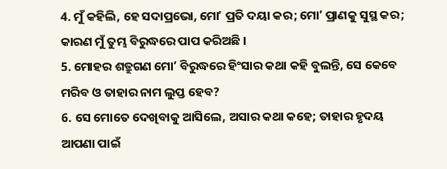4. ମୁଁ କହିଲି, ହେ ସଦାପ୍ରଭୋ, ମୋʼ ପ୍ରତି ଦୟା କର; ମୋʼ ପ୍ରାଣକୁ ସୁସ୍ଥ କର; କାରଣ ମୁଁ ତୁମ୍ଭ ବିରୁଦ୍ଧରେ ପାପ କରିଅଛି ।
5. ମୋହର ଶତ୍ରୁଗଣ ମୋʼ ବିରୁଦ୍ଧରେ ହିଂସାର କଥା କହି ବୁଲନ୍ତି, ସେ କେବେ ମରିବ ଓ ତାହାର ନାମ ଲୁପ୍ତ ହେବ?
6. ସେ ମୋତେ ଦେଖିବାକୁ ଆସିଲେ, ଅସାର କଥା କହେ; ତାହାର ହୃଦୟ ଆପଣା ପାଇଁ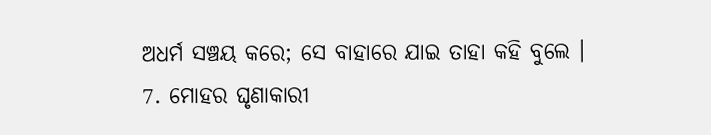ଅଧର୍ମ ସଞ୍ଚୟ କରେ; ସେ ବାହାରେ ଯାଇ ତାହା କହି ବୁଲେ ।
7. ମୋହର ଘୃଣାକାରୀ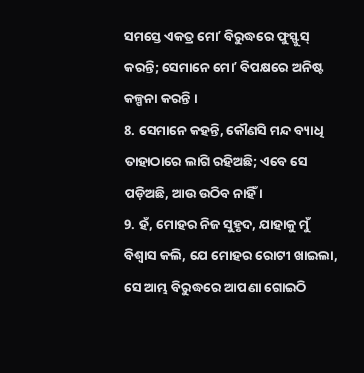ସମସ୍ତେ ଏକତ୍ର ମୋʼ ବିରୁଦ୍ଧରେ ଫୁସ୍ଫୁସ୍ କରନ୍ତି; ସେମାନେ ମୋʼ ବିପକ୍ଷରେ ଅନିଷ୍ଟ କଳ୍ପନା କରନ୍ତି ।
8. ସେମାନେ କହନ୍ତି, କୌଣସି ମନ୍ଦ ବ୍ୟାଧି ତାହାଠାରେ ଲାଗି ରହିଅଛି; ଏବେ ସେ ପଡ଼ିଅଛି, ଆଉ ଉଠିବ ନାହିଁ ।
9. ହଁ, ମୋହର ନିଜ ସୁହୃଦ, ଯାହାକୁ ମୁଁ ବିଶ୍ଵାସ କଲି, ଯେ ମୋହର ରୋଟୀ ଖାଇଲା, ସେ ଆମ୍ଭ ବିରୁଦ୍ଧରେ ଆପଣା ଗୋଇଠି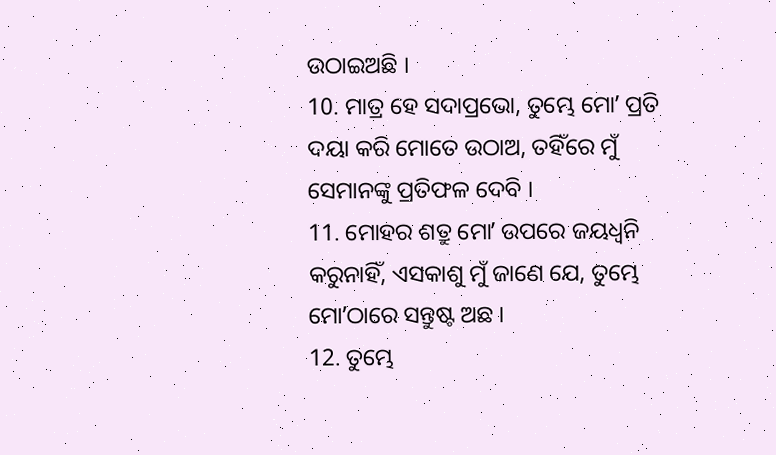ଉଠାଇଅଛି ।
10. ମାତ୍ର ହେ ସଦାପ୍ରଭୋ, ତୁମ୍ଭେ ମୋʼ ପ୍ରତି ଦୟା କରି ମୋତେ ଉଠାଅ, ତହିଁରେ ମୁଁ ସେମାନଙ୍କୁ ପ୍ରତିଫଳ ଦେବି ।
11. ମୋହର ଶତ୍ରୁ ମୋʼ ଉପରେ ଜୟଧ୍ଵନି କରୁନାହିଁ, ଏସକାଶୁ ମୁଁ ଜାଣେ ଯେ, ତୁମ୍ଭେ ମୋʼଠାରେ ସନ୍ତୁଷ୍ଟ ଅଛ ।
12. ତୁମ୍ଭେ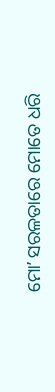ମୋʼ ସରଳତାରେ ମୋତେ ଧରି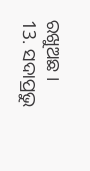ରଖୁଅଛ ।
13. ସଦାପ୍ରଭୁ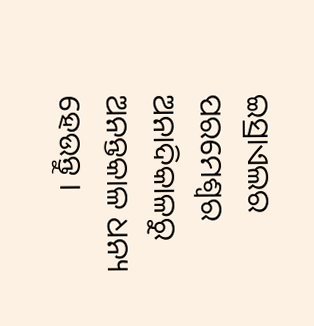ଇସ୍ରାଏଲର ପରମେଶ୍ଵର ଅନାଦିକାଳରୁ ଅନନ୍ତକାଳ ଧନ୍ୟ ହେଉନ୍ତୁ ।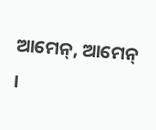ଆମେନ୍, ଆମେନ୍ ।